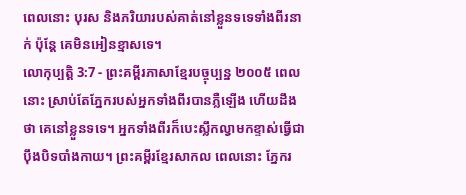ពេលនោះ បុរស និងភរិយារបស់គាត់នៅខ្លួនទទេទាំងពីរនាក់ ប៉ុន្តែ គេមិនអៀនខ្មាសទេ។
លោកុប្បត្តិ 3:7 - ព្រះគម្ពីរភាសាខ្មែរបច្ចុប្បន្ន ២០០៥ ពេលនោះ ស្រាប់តែភ្នែករបស់អ្នកទាំងពីរបានភ្លឺឡើង ហើយដឹងថា គេនៅខ្លួនទទេ។ អ្នកទាំងពីរក៏បេះស្លឹកល្វាមកខ្ទាស់ធ្វើជាប៉ឹងបិទបាំងកាយ។ ព្រះគម្ពីរខ្មែរសាកល ពេលនោះ ភ្នែករ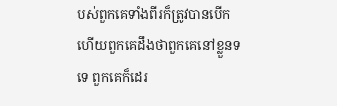បស់ពួកគេទាំងពីរក៏ត្រូវបានបើក ហើយពួកគេដឹងថាពួកគេនៅខ្លួនទទេ ពួកគេក៏ដេរ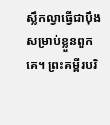ស្លឹកល្វាធ្វើជាប៉ឹងសម្រាប់ខ្លួនពួកគេ។ ព្រះគម្ពីរបរិ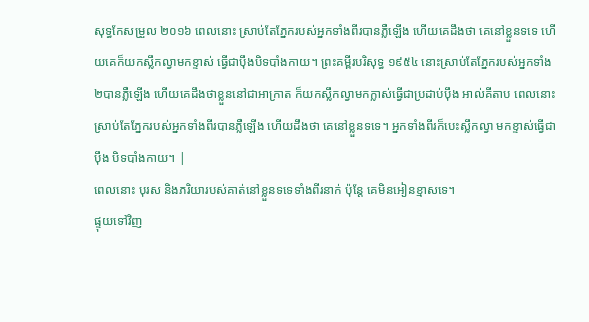សុទ្ធកែសម្រួល ២០១៦ ពេលនោះ ស្រាប់តែភ្នែករបស់អ្នកទាំងពីរបានភ្លឺឡើង ហើយគេដឹងថា គេនៅខ្លួនទទេ ហើយគេក៏យកស្លឹកល្វាមកខ្ទាស់ ធ្វើជាប៉ឹងបិទបាំងកាយ។ ព្រះគម្ពីរបរិសុទ្ធ ១៩៥៤ នោះស្រាប់តែភ្នែករបស់អ្នកទាំង២បានភ្លឺឡើង ហើយគេដឹងថាខ្លួននៅជាអាក្រាត ក៏យកស្លឹកល្វាមកក្លាស់ធ្វើជាប្រដាប់ប៉ឹង អាល់គីតាប ពេលនោះ ស្រាប់តែភ្នែករបស់អ្នកទាំងពីរបានភ្លឺឡើង ហើយដឹងថា គេនៅខ្លួនទទេ។ អ្នកទាំងពីរក៏បេះស្លឹកល្វា មកខ្ទាស់ធ្វើជាប៉ឹង បិទបាំងកាយ។ |
ពេលនោះ បុរស និងភរិយារបស់គាត់នៅខ្លួនទទេទាំងពីរនាក់ ប៉ុន្តែ គេមិនអៀនខ្មាសទេ។
ផ្ទុយទៅវិញ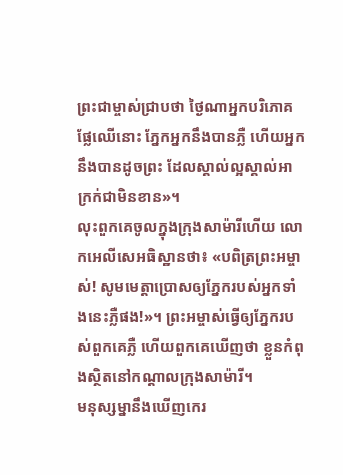ព្រះជាម្ចាស់ជ្រាបថា ថ្ងៃណាអ្នកបរិភោគផ្លែឈើនោះ ភ្នែកអ្នកនឹងបានភ្លឺ ហើយអ្នកនឹងបានដូចព្រះ ដែលស្គាល់ល្អស្គាល់អាក្រក់ជាមិនខាន»។
លុះពួកគេចូលក្នុងក្រុងសាម៉ារីហើយ លោកអេលីសេអធិស្ឋានថា៖ «បពិត្រព្រះអម្ចាស់! សូមមេត្តាប្រោសឲ្យភ្នែករបស់អ្នកទាំងនេះភ្លឺផង!»។ ព្រះអម្ចាស់ធ្វើឲ្យភ្នែករបស់ពួកគេភ្លឺ ហើយពួកគេឃើញថា ខ្លួនកំពុងស្ថិតនៅកណ្ដាលក្រុងសាម៉ារី។
មនុស្សម្នានឹងឃើញកេរ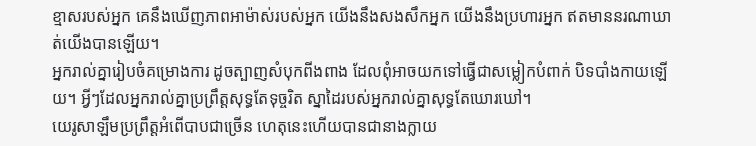ខ្មាសរបស់អ្នក គេនឹងឃើញភាពអាម៉ាស់របស់អ្នក យើងនឹងសងសឹកអ្នក យើងនឹងប្រហារអ្នក ឥតមាននរណាឃាត់យើងបានឡើយ។
អ្នករាល់គ្នារៀបចំគម្រោងការ ដូចត្បាញសំបុកពីងពាង ដែលពុំអាចយកទៅធ្វើជាសម្លៀកបំពាក់ បិទបាំងកាយឡើយ។ អ្វីៗដែលអ្នករាល់គ្នាប្រព្រឹត្តសុទ្ធតែទុច្ចរិត ស្នាដៃរបស់អ្នករាល់គ្នាសុទ្ធតែឃោរឃៅ។
យេរូសាឡឹមប្រព្រឹត្តអំពើបាបជាច្រើន ហេតុនេះហើយបានជានាងក្លាយ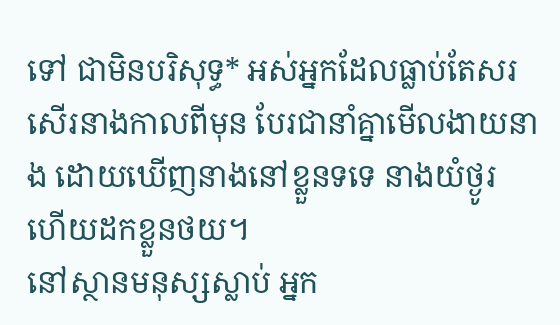ទៅ ជាមិនបរិសុទ្ធ* អស់អ្នកដែលធ្លាប់តែសរសើរនាងកាលពីមុន បែរជានាំគ្នាមើលងាយនាង ដោយឃើញនាងនៅខ្លួនទទេ នាងយំថ្ងូរ ហើយដកខ្លួនថយ។
នៅស្ថានមនុស្សស្លាប់ អ្នក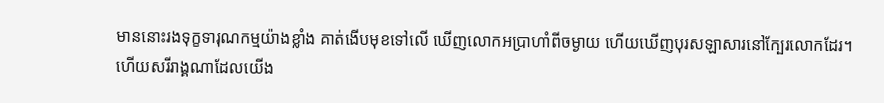មាននោះរងទុក្ខទារុណកម្មយ៉ាងខ្លាំង គាត់ងើបមុខទៅលើ ឃើញលោកអប្រាហាំពីចម្ងាយ ហើយឃើញបុរសឡាសារនៅក្បែរលោកដែរ។
ហើយសរីរាង្គណាដែលយើង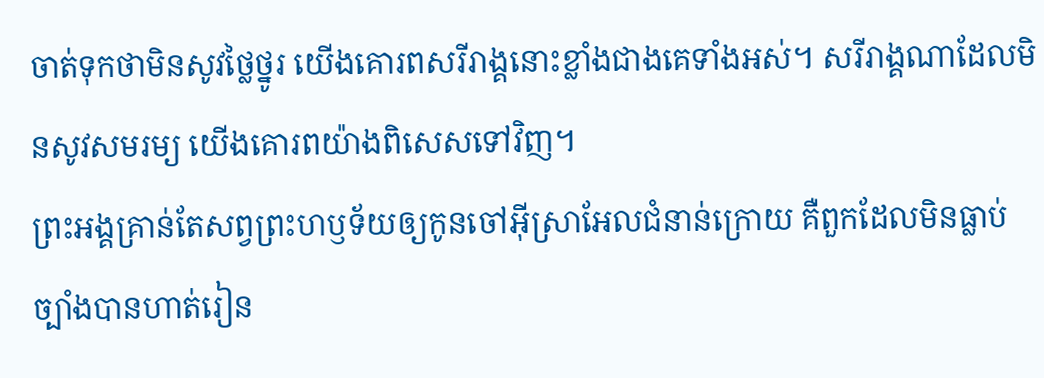ចាត់ទុកថាមិនសូវថ្លៃថ្នូរ យើងគោរពសរីរាង្គនោះខ្លាំងជាងគេទាំងអស់។ សរីរាង្គណាដែលមិនសូវសមរម្យ យើងគោរពយ៉ាងពិសេសទៅវិញ។
ព្រះអង្គគ្រាន់តែសព្វព្រះហឫទ័យឲ្យកូនចៅអ៊ីស្រាអែលជំនាន់ក្រោយ គឺពួកដែលមិនធ្លាប់ច្បាំងបានហាត់រៀន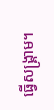ធ្វើសង្គ្រាម។